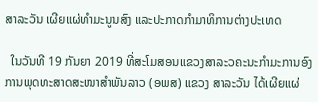ສາລະວັນ ເຜີຍແຜ່ທຳມະນູນສົງ ແລະປະກາດກຳມາທິການຕ່າງປະເທດ

  ໃນວັນທີ 19 ກັນຍາ 2019 ທີ່ສະໂມສອນແຂວງສາລະວຄະນະກຳມະການອົງການພຸດທະສາດສະໜາສຳພັນລາວ (ອພສ) ແຂວງ ສາລະວັນ ໄດ້ເຜີຍແຜ່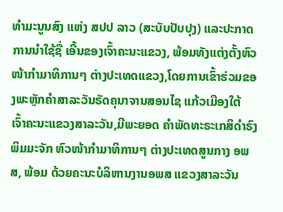ທຳມະນູນສົງ ແຫ່ງ ສປປ ລາວ (ສະບັບປັບປຸງ) ແລະປະກາດການນຳໃຊ້ຊື່ ເອີ້ນຂອງເຈົ້າຄະນະແຂວງ, ພ້ອມທັງແຕ່ງຕັ້ງຫົວໜ້າກຳມາທິການໆ ຕ່າງປະເທດແຂວງ,ໂດຍການເຂົ້າຮ່ວມຂອງພະຫຼັກຄຳສາລະວັນຣັດຄຸນາຈານສອນໄຊ ແກ້ວເມືອງໃຕ້ ເຈົ້າຄະນະແຂວງສາລະວັນ,ມີພະຍອດ ຄຳພັດທະຣະເກສິດຳຣົງພິມມະຈັກ ຫົວໜ້າກຳມາທິການໆ ຕ່າງປະເທດສູນກາງ ອພສ, ພ້ອມ ດ້ວຍຄະນະບໍລິຫານງານອພສ ແຂວງສາລະວັນ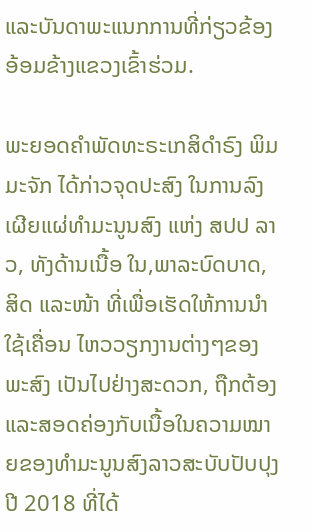ແລະບັນດາພະແນກການທີ່ກ່ຽວຂ້ອງອ້ອມຂ້າງແຂວງເຂົ້າຮ່ວມ.

ພະຍອດຄຳພັດທະຣະເກສິດຳຣົງ ພິມມະຈັກ ໄດ້ກ່າວຈຸດປະສົງ ໃນການລົງເຜີຍແຜ່ທຳມະນູນສົງ ແຫ່ງ ສປປ ລາວ, ທັງດ້ານເນື້ອ ໃນ,ພາລະບົດບາດ, ສິດ ແລະໜ້າ ທີ່ເພື່ອເຮັດໃຫ້ການນຳໃຊ້ເຄື່ອນ ໄຫວວຽກງານຕ່າງໆຂອງພະສົງ ເປັນໄປຢ່າງສະດວກ, ຖືກຕ້ອງ ແລະສອດຄ່ອງກັບເນື້ອໃນຄວາມໝາຍຂອງທຳມະນູນສົງລາວສະບັບປັບປຸງປີ 2018 ທີ່ໄດ້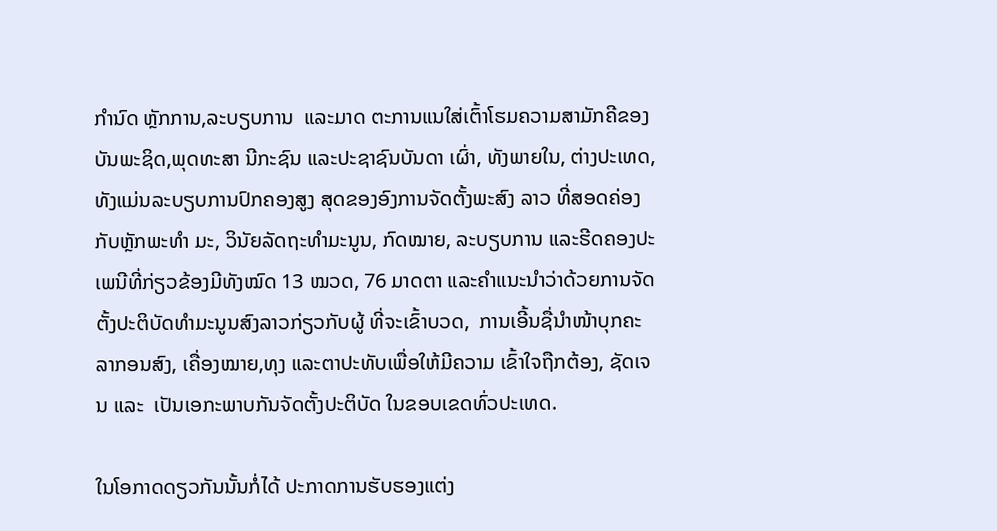ກຳນົດ ຫຼັກການ,ລະບຽບການ  ແລະມາດ ຕະການແນໃສ່ເຕົ້າໂຮມຄວາມສາມັກຄີຂອງບັນພະຊິດ,ພຸດທະສາ ນີກະຊົນ ແລະປະຊາຊົນບັນດາ ເຜົ່າ, ທັງພາຍໃນ, ຕ່າງປະເທດ, ທັງແມ່ນລະບຽບການປົກຄອງສູງ ສຸດຂອງອົງການຈັດຕັ້ງພະສົງ ລາວ ທີ່ສອດຄ່ອງກັບຫຼັກພະທຳ ມະ, ວິນັຍລັດຖະທຳມະນູນ, ກົດໝາຍ, ລະບຽບການ ແລະຮີດຄອງປະເພນີທີ່ກ່ຽວຂ້ອງມີທັງໝົດ 13 ໝວດ, 76 ມາດຕາ ແລະຄຳແນະນຳວ່າດ້ວຍການຈັດຕັ້ງປະຕິບັດທຳມະນູນສົງລາວກ່ຽວກັບຜູ້ ທີ່ຈະເຂົ້າບວດ,  ການເອີ້ນຊື່ນຳໜ້າບຸກຄະລາກອນສົງ, ເຄື່ອງໝາຍ,ທຸງ ແລະຕາປະທັບເພື່ອໃຫ້ມີຄວາມ ເຂົ້າໃຈຖືກຕ້ອງ, ຊັດເຈນ ແລະ  ເປັນເອກະພາບກັນຈັດຕັ້ງປະຕິບັດ ໃນຂອບເຂດທົ່ວປະເທດ.

ໃນໂອກາດດຽວກັນນັ້ນກໍ່ໄດ້ ປະກາດການຮັບຮອງແຕ່ງ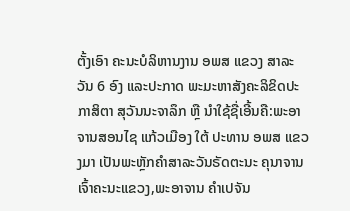ຕັ້ງເອົາ ຄະນະບໍລິຫານງານ ອພສ ແຂວງ ສາລະວັນ 6 ອົງ ແລະປະກາດ ພະມະຫາສັງຄະລິຂິດປະກາສິຕາ ສຸວັນນະຈາລຶກ ຫຼື ນຳໃຊ້ຊື່ເອີ້ນຄື:ພະອາຈານສອນໄຊ ແກ້ວເມືອງ ໃຕ້ ປະທານ ອພສ ແຂວງມາ ເປັນພະຫຼັກຄຳສາລະວັນຣັດຕະນະ ຄຸນາຈານເຈົ້າຄະນະແຂວງ,ພະອາຈານ ຄຳເປຈັນ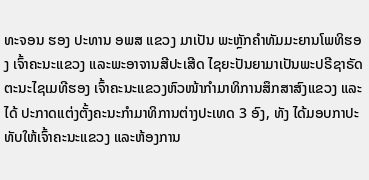ທະຈອນ ຮອງ ປະທານ ອພສ ແຂວງ ມາເປັນ ພະຫຼັກຄຳທັມມະຍານໂພທິຮອງ ເຈົ້າຄະນະແຂວງ ແລະພະອາຈານສີປະເສີດ ໄຊຍະປັນຍາມາເປັນພະປຣີຊາຣັດຕະນະໄຊເມທີຮອງ ເຈົ້າຄະນະແຂວງຫົວໜ້າກຳມາທິການສຶກສາສົງແຂວງ ແລະໄດ້ ປະກາດແຕ່ງຕັ້ງຄະນະກຳມາທິການຕ່າງປະເທດ 3 ອົງ, ທັງ ໄດ້ມອບກາປະທັບໃຫ້ເຈົ້າຄະນະແຂວງ ແລະຫ້ອງການ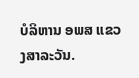ບໍລິຫານ ອພສ ແຂວງສາລະວັນ.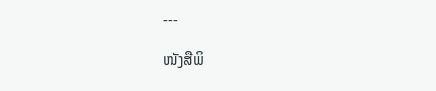---

ໜັງສືພິ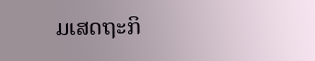ມເສດຖະກິ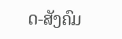ດ-ສັງຄົມ